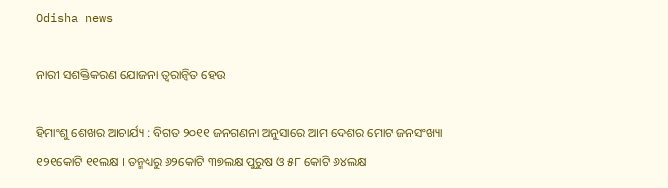Odisha news

ନାରୀ ସଶକ୍ତିକରଣ ଯୋଜନା ତ୍ୱରାନ୍ୱିତ ହେଉ

ହିମାଂଶୁ ଶେଖର ଆଚାର୍ଯ୍ୟ : ବିଗତ ୨୦୧୧ ଜନଗଣନା ଅନୁସାରେ ଆମ ଦେଶର ମୋଟ ଜନସଂଖ୍ୟା ୧୨୧କୋଟି ୧୧ଲକ୍ଷ । ତନ୍ମଧ୍ୟରୁ ୬୨କୋଟି ୩୭ଲକ୍ଷ ପୁରୁଷ ଓ ୫୮ କୋଟି ୬୪ଲକ୍ଷ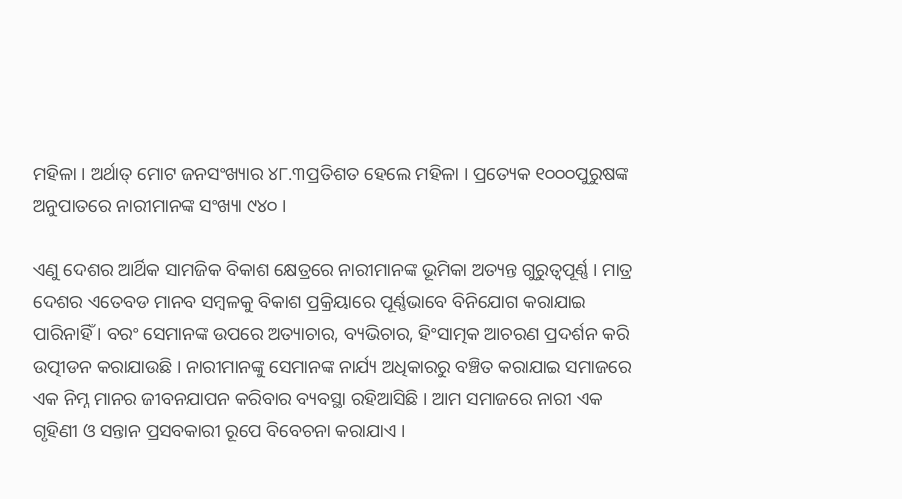ମହିଳା । ଅର୍ଥାତ୍ ମୋଟ ଜନସଂଖ୍ୟାର ୪୮.୩ପ୍ରତିଶତ ହେଲେ ମହିଳା । ପ୍ରତ୍ୟେକ ୧୦୦୦ପୁରୁଷଙ୍କ ଅନୁପାତରେ ନାରୀମାନଙ୍କ ସଂଖ୍ୟା ୯୪୦ ।

ଏଣୁ ଦେଶର ଆର୍ଥିକ ସାମଜିକ ବିକାଶ କ୍ଷେତ୍ରରେ ନାରୀମାନଙ୍କ ଭୂମିକା ଅତ୍ୟନ୍ତ ଗୁରୁତ୍ୱପୂର୍ଣ୍ଣ । ମାତ୍ର ଦେଶର ଏତେବଡ ମାନବ ସମ୍ବଳକୁ ବିକାଶ ପ୍ରକ୍ରିୟାରେ ପୂର୍ଣ୍ଣଭାବେ ବିନିଯୋଗ କରାଯାଇ ପାରିନାହିଁ । ବରଂ ସେମାନଙ୍କ ଉପରେ ଅତ୍ୟାଚାର, ବ୍ୟଭିଚାର, ହିଂସାତ୍ମକ ଆଚରଣ ପ୍ରଦର୍ଶନ କରି ଉତ୍ପୀଡନ କରାଯାଉଛି । ନାରୀମାନଙ୍କୁ ସେମାନଙ୍କ ନାର୍ଯ୍ୟ ଅଧିକାରରୁ ବଞ୍ଚିତ କରାଯାଇ ସମାଜରେ ଏକ ନିମ୍ନ ମାନର ଜୀବନଯାପନ କରିବାର ବ୍ୟବସ୍ଥା ରହିଆସିଛି । ଆମ ସମାଜରେ ନାରୀ ଏକ ଗୃହିଣୀ ଓ ସନ୍ତାନ ପ୍ରସବକାରୀ ରୂପେ ବିବେଚନା କରାଯାଏ ।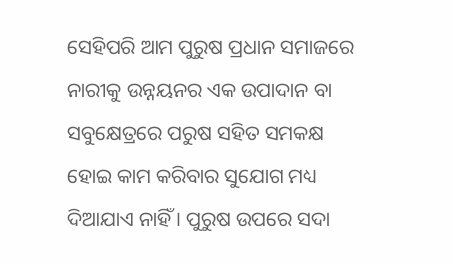ସେହିପରି ଆମ ପୁରୁଷ ପ୍ରଧାନ ସମାଜରେ ନାରୀକୁ ଉନ୍ନୟନର ଏକ ଉପାଦାନ ବା ସବୁକ୍ଷେତ୍ରରେ ପରୁଷ ସହିତ ସମକକ୍ଷ ହୋଇ କାମ କରିବାର ସୁଯୋଗ ମଧ୍ୟ ଦିଆଯାଏ ନାହିଁ । ପୁରୁଷ ଉପରେ ସଦା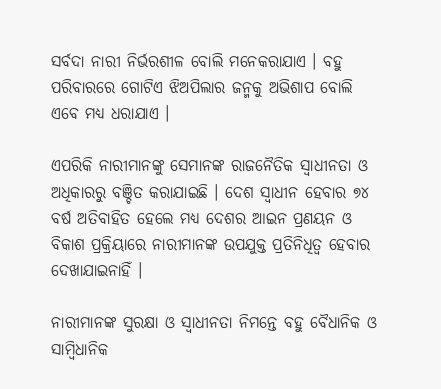ସର୍ବଦା ନାରୀ ନିର୍ଭରଶୀଳ ବୋଲି ମନେକରାଯାଏ । ବହୁ ପରିବାରରେ ଗୋଟିଏ ଝିଅପିଲାର ଜନ୍ମକୁ ଅଭିଶାପ ବୋଲି ଏବେ ମଧ୍ୟ ଧରାଯାଏ ।

ଏପରିକି ନାରୀମାନଙ୍କୁ ସେମାନଙ୍କ ରାଜନୈତିକ ସ୍ୱାଧୀନତା ଓ ଅଧିକାରରୁ ବଞ୍ଚିତ କରାଯାଇଛି । ଦେଶ ସ୍ୱାଧୀନ ହେବାର ୭୪ ବର୍ଷ ଅତିବାହିତ ହେଲେ ମଧ୍ୟ ଦେଶର ଆଇନ ପ୍ରଣୟନ ଓ ବିକାଶ ପ୍ରକ୍ରିୟାରେ ନାରୀମାନଙ୍କ ଉପଯୁକ୍ତ ପ୍ରତିନିଧିତ୍ୱ ହେବାର ଦେଖାଯାଇନାହିଁ ।

ନାରୀମାନଙ୍କ ସୁରକ୍ଷା ଓ ସ୍ୱାଧୀନତା ନିମନ୍ତେ ବହୁ ବୈଧାନିକ ଓ ସାମ୍ବିଧାନିକ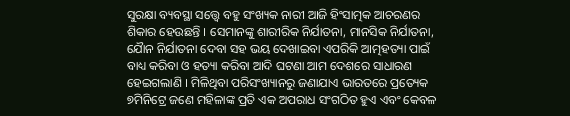ସୁରକ୍ଷା ବ୍ୟବସ୍ଥା ସତ୍ତ୍ୱେ ବହୁ ସଂଖ୍ୟକ ନାରୀ ଆଜି ହିଂସାତ୍ମକ ଆଚରଣର ଶିକାର ହେଉଛନ୍ତି । ସେମାନଙ୍କୁ ଶାରୀରିକ ନିର୍ଯାତନା, ମାନସିକ ନିର୍ଯାତନା, ଯୈାନ ନିର୍ଯାତନା ଦେବା ସହ ଭୟ ଦେଖାଇବା ଏପରିକି ଆତ୍ମହତ୍ୟା ପାଇଁ ବାଧ୍ୟ କରିବା ଓ ହତ୍ୟା କରିବା ଆଦି ଘଟଣା ଆମ ଦେଶରେ ସାଧାରଣ ହେଇଗଲାଣି । ମିଳିଥିବା ପରିସଂଖ୍ୟାନରୁ ଜଣାଯାଏ ଭାରତରେ ପ୍ରତ୍ୟେକ ୭ମିନିଟ୍ରେ ଜଣେ ମହିଳାଙ୍କ ପ୍ରତି ଏକ ଅପରାଧ ସଂଗଠିତ ହୁଏ ଏବଂ କେବଳ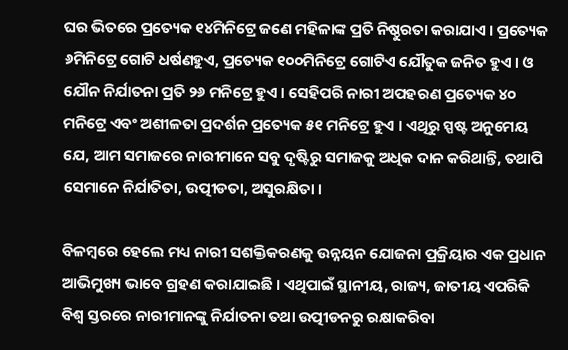ଘର ଭିତରେ ପ୍ରତ୍ୟେକ ୧୪ମିନିଟ୍ରେ ଜଣେ ମହିଳାଙ୍କ ପ୍ରତି ନିଷ୍ଠୁରତା କରାଯାଏ । ପ୍ରତ୍ୟେକ ୬ମିନିଟ୍ରେ ଗୋଟି ଧର୍ଷଣହୁଏ, ପ୍ରତ୍ୟେକ ୧୦୦ମିନିଟ୍ରେ ଗୋଟିଏ ଯୌତୁକ ଜନିତ ହୁଏ । ଓ ଯୌନ ନିର୍ଯାତନା ପ୍ରତି ୨୬ ମନିଟ୍ରେ ହୁଏ । ସେହିପରି ନାରୀ ଅପହରଣ ପ୍ରତ୍ୟେକ ୪୦ ମନିଟ୍ରେ ଏବଂ ଅଶୀଳତା ପ୍ରଦର୍ଶନ ପ୍ରତ୍ୟେକ ୫୧ ମନିଟ୍ରେ ହୁଏ । ଏଥିରୁ ସ୍ପଷ୍ଟ ଅନୁମେୟ ଯେ, ଆମ ସମାଜରେ ନାରୀମାନେ ସବୁ ଦୃଷ୍ଟିରୁ ସମାଜକୁ ଅଧିକ ଦାନ କରିଥାନ୍ତି, ତଥାପି ସେମାନେ ନିର୍ଯାତିତା, ଉତ୍ପୀଡତା, ଅସୁରକ୍ଷିତା ।

ବିଳମ୍ବରେ ହେଲେ ମଧ୍ୟ ନାରୀ ସଶକ୍ତିକରଣକୁ ଉନ୍ନୟନ ଯୋଜନା ପ୍ରକ୍ରିୟାର ଏକ ପ୍ରଧାନ ଆଭିମୁଖ୍ୟ ଭାବେ ଗ୍ରହଣ କରାଯାଇଛି । ଏଥିପାଇଁ ସ୍ଥାନୀୟ, ରାଜ୍ୟ, ଜାତୀୟ ଏପରିକି ବିଶ୍ୱ ସ୍ତରରେ ନାରୀମାନଙ୍କୁ ନିର୍ଯାତନା ତଥା ଉତ୍ପୀଡନରୁ ରକ୍ଷାକରିବା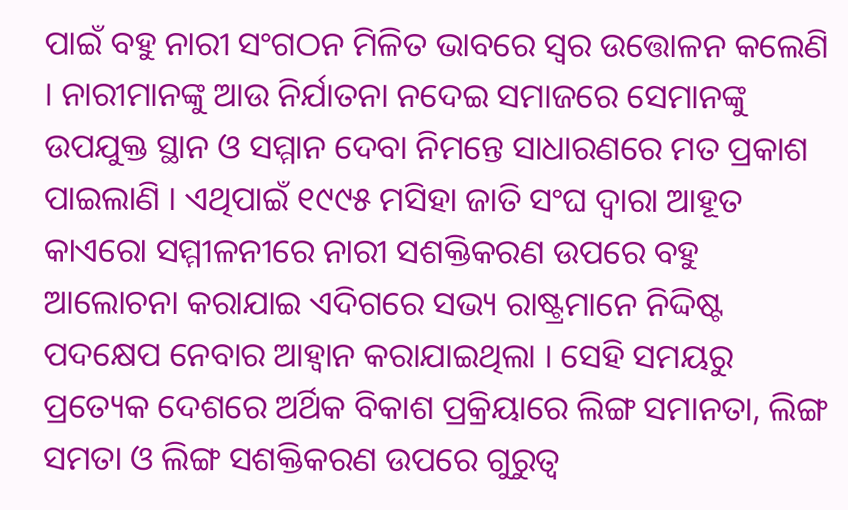ପାଇଁ ବହୁ ନାରୀ ସଂଗଠନ ମିଳିତ ଭାବରେ ସ୍ୱର ଉତ୍ତୋଳନ କଲେଣି । ନାରୀମାନଙ୍କୁ ଆଉ ନିର୍ଯାତନା ନଦେଇ ସମାଜରେ ସେମାନଙ୍କୁ ଉପଯୁକ୍ତ ସ୍ଥାନ ଓ ସମ୍ମାନ ଦେବା ନିମନ୍ତେ ସାଧାରଣରେ ମତ ପ୍ରକାଶ ପାଇଲାଣି । ଏଥିପାଇଁ ୧୯୯୫ ମସିହା ଜାତି ସଂଘ ଦ୍ୱାରା ଆହୂତ କାଏରୋ ସମ୍ମୀଳନୀରେ ନାରୀ ସଶକ୍ତିକରଣ ଉପରେ ବହୁ ଆଲୋଚନା କରାଯାଇ ଏଦିଗରେ ସଭ୍ୟ ରାଷ୍ଟ୍ରମାନେ ନିଦ୍ଦିଷ୍ଟ ପଦକ୍ଷେପ ନେବାର ଆହ୍ୱାନ କରାଯାଇଥିଲା । ସେହି ସମୟରୁ ପ୍ରତ୍ୟେକ ଦେଶରେ ଅର୍ଥିକ ବିକାଶ ପ୍ରକ୍ରିୟାରେ ଲିଙ୍ଗ ସମାନତା, ଲିଙ୍ଗ ସମତା ଓ ଲିଙ୍ଗ ସଶକ୍ତିକରଣ ଉପରେ ଗୁରୁତ୍ୱ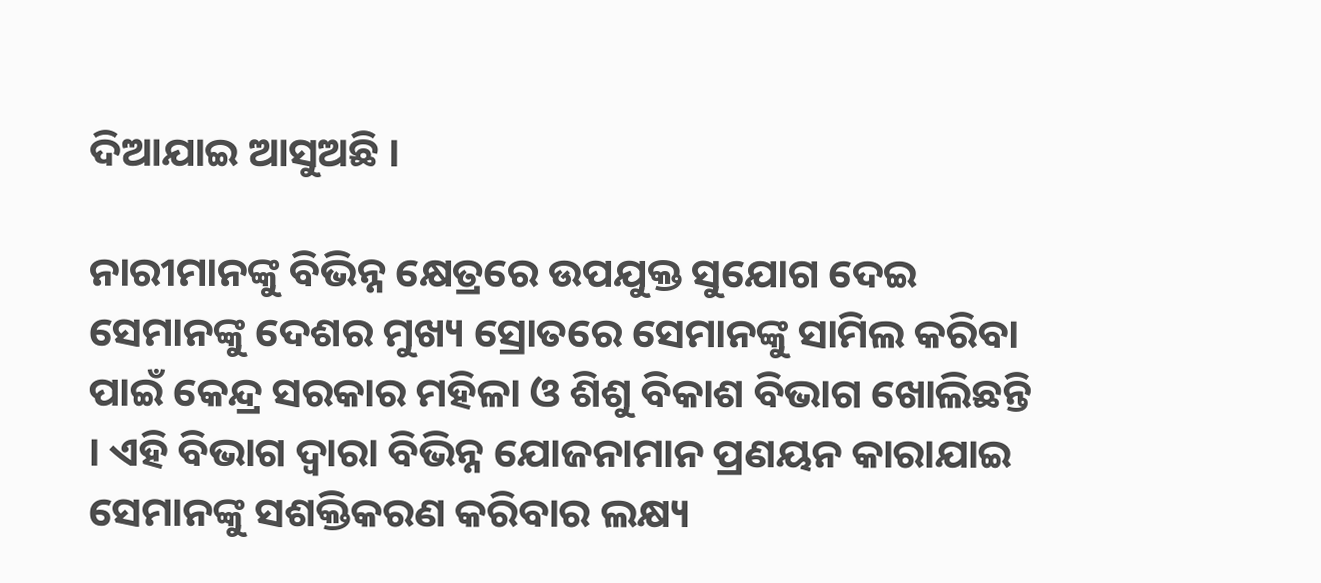ଦିଆଯାଇ ଆସୁଅଛି ।

ନାରୀମାନଙ୍କୁ ବିଭିନ୍ନ କ୍ଷେତ୍ରରେ ଉପଯୁକ୍ତ ସୁଯୋଗ ଦେଇ ସେମାନଙ୍କୁ ଦେଶର ମୁଖ୍ୟ ସ୍ରୋତରେ ସେମାନଙ୍କୁ ସାମିଲ କରିବା ପାଇଁ କେନ୍ଦ୍ର ସରକାର ମହିଳା ଓ ଶିଶୁ ବିକାଶ ବିଭାଗ ଖୋଲିଛନ୍ତି । ଏହି ବିଭାଗ ଦ୍ୱାରା ବିଭିନ୍ନ ଯୋଜନାମାନ ପ୍ରଣୟନ କାରାଯାଇ ସେମାନଙ୍କୁ ସଶକ୍ତିକରଣ କରିବାର ଲକ୍ଷ୍ୟ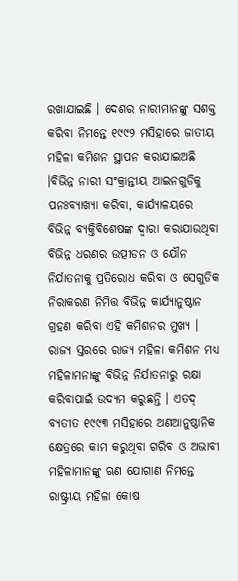ରଖାଯାଇଛି । ଦେଶର ନାରୀମାନଙ୍କୁ ସଶକ୍ତ କରିବା ନିମନ୍ତେ ୧୯୯୨ ମସିହାରେ ଜାତୀୟ ମହିଳା କମିଶନ ସ୍ଥାପନ କରାଯାଇଅଛି ।ବିଭିନ୍ନ ନାରୀ ସଂକ୍ରାନ୍ତୀୟ ଆଇନଗୁଡିକୁ ପନଃବ୍ୟାଖ୍ୟା କରିବା, କାର୍ଯ୍ୟାଳୟରେ ବିଭିନ୍ନ ବ୍ୟକ୍ତିବିଶେଷଙ୍କ ଦ୍ୱାରା କରାଯାଉଥିବା ବିଭିନ୍ନ ଧରଣର ଉତ୍ପୀଡନ ଓ ଯୌନ ନିର୍ଯାତନାକୁ ପ୍ରତିରୋଧ କରିବା ଓ ସେଗୁଡିକ ନିରାକରଣ ନିମିତ୍ତ ବିଭିନ୍ନ କାର୍ଯ୍ୟାନୁଷ୍ଠାନ ଗ୍ରହଣ କରିବା ଏହି କମିଶନର ମୁଖ୍ୟ । ରାଜ୍ୟ ସ୍ତରରେ ରାଜ୍ୟ ମହିଳା କମିଶନ ମଧ୍ୟ ମହିଳାମନାଙ୍କୁ ବିଭିନ୍ନ ନିର୍ଯାତନାରୁ ରକ୍ଷା କରିବାପାଇଁ ଉଦ୍ୟମ କରୁଛନ୍ତି । ଏତଦ୍ ବ୍ୟତୀତ ୧୯୯୩ ମସିହାରେ ଅଣଆନୁଷ୍ଠାନିକ କ୍ଷେତ୍ରରେ କାମ କରୁଥିବା ଗରିବ ଓ ଅଭାବୀ ମହିଳାମାନଙ୍କୁ ଋଣ ଯୋଗାଣ ନିମନ୍ତେ ରାଷ୍ଟ୍ରୀୟ ମହିଳା କୋଷ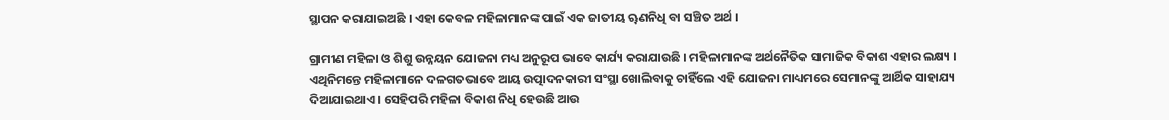ସ୍ଥାପନ କରାଯାଇଅଛି । ଏହା କେବଳ ମହିଳାମାନଙ୍କ ପାଇଁ ଏକ ଜାତୀୟ ୠଣନିଧି ବା ସଞ୍ଚିତ ଅର୍ଥ ।

ଗ୍ରାମୀଣ ମହିଳା ଓ ଶିଶୁ ଉନ୍ନୟନ ଯୋଜନା ମଧ୍ୟ ଅନୁରୂପ ଭାବେ କାର୍ଯ୍ୟ କରାଯାଉଛି । ମହିଳାମାନଙ୍କ ଅର୍ଥନୈତିକ ସାମାଜିକ ବିକାଶ ଏହାର ଲକ୍ଷ୍ୟ । ଏଥିନିମନ୍ତେ ମହିଳାମାନେ ଦଳଗତଭାବେ ଆୟ ଉତ୍ପାଦନକାରୀ ସଂସ୍ଥା ଖୋଲିବାକୁ ଚାହିଁଲେ ଏହି ଯୋଜନା ମାଧ୍ୟମରେ ସେମାନଙ୍କୁ ଆର୍ଥିକ ସାହାଯ୍ୟ ଦିଆଯାଇଥାଏ । ସେହିପରି ମହିଳା ବିକାଶ ନିଧି ହେଉଛି ଆଉ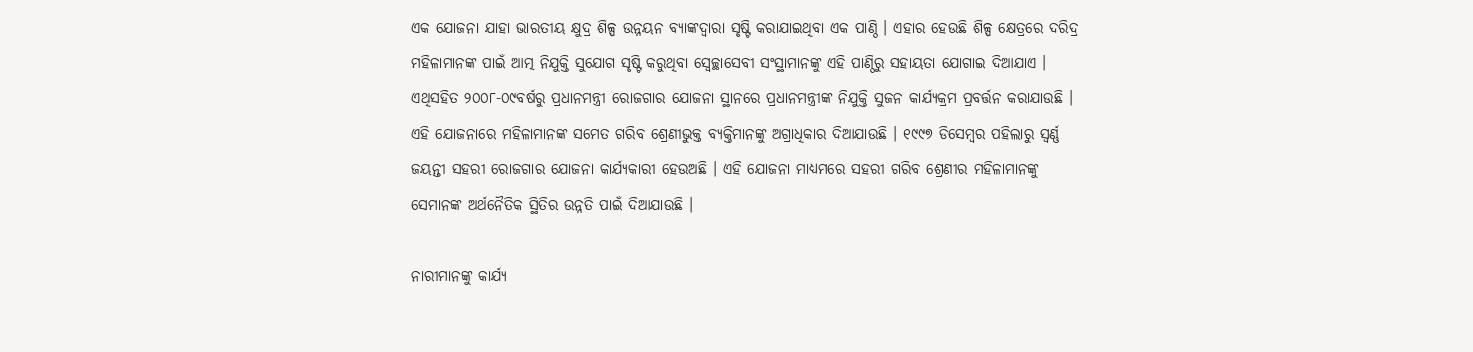ଏକ ଯୋଜନା ଯାହା ଭାରତୀୟ କ୍ଷୁଦ୍ର ଶିଳ୍ପ ଉନ୍ନୟନ ବ୍ୟାଙ୍କଦ୍ୱାରା ସୃଷ୍ଟି କରାଯାଇଥିବା ଏକ ପାଣ୍ଠି । ଏହାର ହେଉଛି ଶିଳ୍ପ କ୍ଷେତ୍ରରେ ଦରିଦ୍ର ମହିଳାମାନଙ୍କ ପାଇଁ ଆତ୍ମ ନିଯୁକ୍ତି ସୁଯୋଗ ସୃଷ୍ଟି କରୁଥିବା ସ୍ୱେଚ୍ଛାସେବୀ ସଂସ୍ଥାମାନଙ୍କୁ ଏହି ପାଣ୍ଠିରୁ ସହାୟତା ଯୋଗାଇ ଦିଆଯାଏ । ଏଥିସହିତ ୨୦୦୮-୦୯ବର୍ଷରୁ ପ୍ରଧାନମନ୍ତ୍ରୀ ରୋଜଗାର ଯୋଜନା ସ୍ଥାନରେ ପ୍ରଧାନମନ୍ତ୍ରୀଙ୍କ ନିଯୁକ୍ତି ସୁଜନ କାର୍ଯ୍ୟକ୍ରମ ପ୍ରବର୍ତ୍ତନ କରାଯାଉଛି । ଏହି ଯୋଜନାରେ ମହିଳାମାନଙ୍କ ସମେତ ଗରିବ ଶ୍ରେଣୀଭୁକ୍ତ ବ୍ୟକ୍ତିମାନଙ୍କୁ ଅଗ୍ରାଧିକାର ଦିଆଯାଉଛି । ୧୯୯୭ ଡିସେମ୍ବର ପହିଲାରୁ ସ୍ୱର୍ଣ୍ଣ ଜୟନ୍ତୀ ସହରୀ ରୋଜଗାର ଯୋଜନା କାର୍ଯ୍ୟକାରୀ ହେଉଅଛି । ଏହି ଯୋଜନା ମାଧ୍ୟମରେ ସହରୀ ଗରିବ ଶ୍ରେଣୀର ମହିଳାମାନଙ୍କୁ ସେମାନଙ୍କ ଅର୍ଥନୈତିକ ସ୍ଥିତିର ଉନ୍ନତି ପାଇଁ ଦିଆଯାଉଛି ।

ନାରୀମାନଙ୍କୁ କାର୍ଯ୍ୟ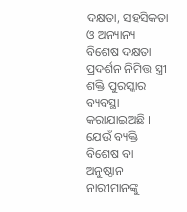ଦକ୍ଷତା, ସହସିକତା ଓ ଅନ୍ୟାନ୍ୟ ବିଶେଷ ଦକ୍ଷତା ପ୍ରଦର୍ଶନ ନିମିତ୍ତ ସ୍ତ୍ରୀ ଶକ୍ତି ପୁରସ୍କାର ବ୍ୟବସ୍ଥା କରାଯାଇଅଛି । ଯେଉଁ ବ୍ୟକ୍ତି ବିଶେଷ ବା ଅନୁଷ୍ଠାନ ନାରୀମାନଙ୍କୁ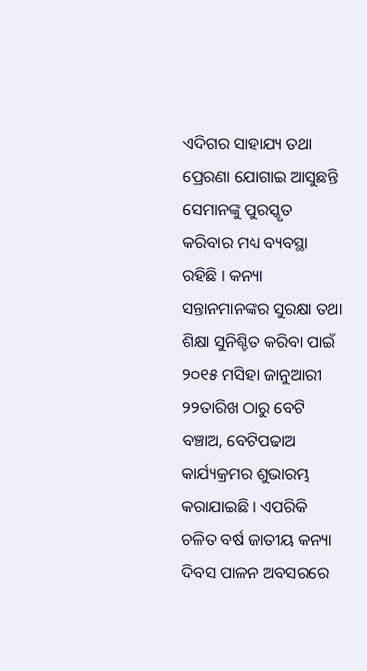ଏଦିଗର ସାହାଯ୍ୟ ତଥା ପ୍ରେରଣା ଯୋଗାଇ ଆସୁଛନ୍ତି ସେମାନଙ୍କୁ ପୁରସ୍କୃତ କରିବାର ମଧ୍ୟ ବ୍ୟବସ୍ଥା ରହିଛି । କନ୍ୟା ସନ୍ତାନମାନଙ୍କର ସୁରକ୍ଷା ତଥା ଶିକ୍ଷା ସୁନିଶ୍ଚିତ କରିବା ପାଇଁ ୨୦୧୫ ମସିହା ଜାନୁଆରୀ ୨୨ତାରିଖ ଠାରୁ ବେଟି ବଞ୍ଚାଅ, ବେଟିପଢାଅ କାର୍ଯ୍ୟକ୍ରମର ଶୁଭାରମ୍ଭ କରାଯାଇଛି । ଏପରିକି ଚଳିତ ବର୍ଷ ଜାତୀୟ କନ୍ୟା ଦିବସ ପାଳନ ଅବସରରେ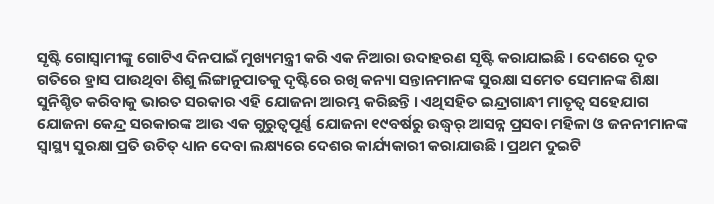ସୃଷ୍ଟି ଗୋସ୍ୱାମୀଙ୍କୁ ଗୋଟିଏ ଦିନପାଇଁ ମୁଖ୍ୟମନ୍ତ୍ରୀ କରି ଏକ ନିଆରା ଉଦାହରଣ ସୃଷ୍ଟି କରାଯାଇଛି । ଦେଶରେ ଦୃତ ଗତିରେ ହ୍ରାସ ପାଉଥିବା ଶିଶୁ ଲିଙ୍ଗାନୁପାତକୁ ଦୃଷ୍ଟିରେ ରଖି କନ୍ୟା ସନ୍ତାନମାନଙ୍କ ସୁରକ୍ଷା ସମେତ ସେମାନଙ୍କ ଶିକ୍ଷା ସୁନିଶ୍ଚିତ କରିବାକୁ ଭାରତ ସରକାର ଏହି ଯୋଜନା ଆରମ୍ଭ କରିଛନ୍ତି । ଏଥିସହିତ ଇନ୍ଦ୍ରାଗାନ୍ଧୀ ମାତୃତ୍ୱ ସହେଯାଗ ଯୋଜନା କେନ୍ଦ୍ର ସରକାରଙ୍କ ଆଉ ଏକ ଗୁରୁତ୍ୱପୂର୍ଣ୍ଣ ଯୋଜନା ୧୯ବର୍ଷରୁ ଉଦ୍ଧ୍ୱର୍ ଆସନ୍ନ ପ୍ରସବା ମହିଳା ଓ ଜନନୀମାନଙ୍କ ସ୍ୱାସ୍ଥ୍ୟ ସୁରକ୍ଷା ପ୍ରତି ଉଚିତ୍ ଧ୍ୟାନ ଦେବା ଲକ୍ଷ୍ୟରେ ଦେଶର କାର୍ଯ୍ୟକାରୀ କରାଯାଉଛି । ପ୍ରଥମ ଦୁଇଟି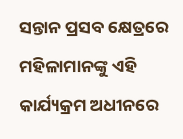ସନ୍ତାନ ପ୍ରସବ କ୍ଷେତ୍ରରେ ମହିଳାମାନଙ୍କୁ ଏହି କାର୍ଯ୍ୟକ୍ରମ ଅଧୀନରେ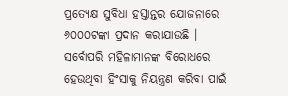ପ୍ରତ୍ୟେକ୍ଷ ସୁବିଧା ହସ୍ତାନ୍ତର ଯୋଜନାରେ ୬୦୦୦ଟଙ୍କା ପ୍ରଦାନ କରାଯାଉଛି । ସର୍ବୋପରି ମହିଳାମାନଙ୍କ ବିରୋଧରେ ହେଉଥିବା ହିଂସାକୁ ନିୟନ୍ତ୍ରଣ କରିବା ପାଇଁ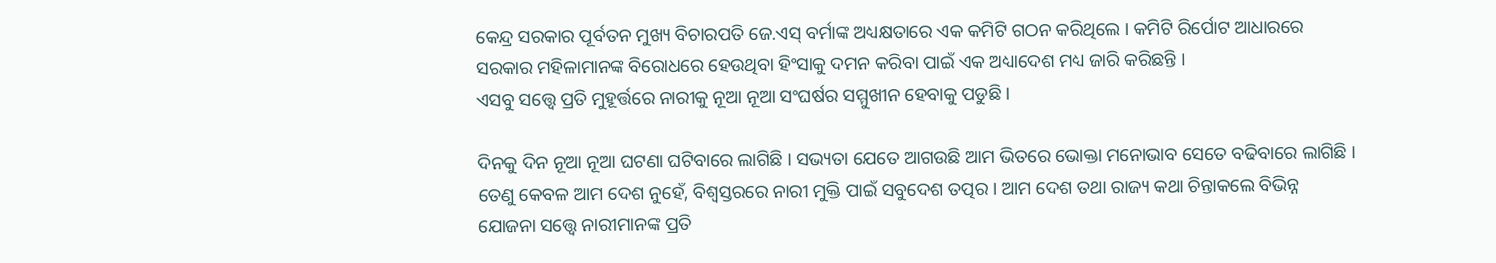କେନ୍ଦ୍ର ସରକାର ପୂର୍ବତନ ମୁଖ୍ୟ ବିଚାରପତି ଜେ.ଏସ୍ ବର୍ମାଙ୍କ ଅଧ୍ୟକ୍ଷତାରେ ଏକ କମିଟି ଗଠନ କରିଥିଲେ । କମିଟି ରିର୍ପୋଟ ଆଧାରରେ ସରକାର ମହିଳାମାନଙ୍କ ବିରୋଧରେ ହେଉଥିବା ହିଂସାକୁ ଦମନ କରିବା ପାଇଁ ଏକ ଅଧ୍ୟାଦେଶ ମଧ୍ୟ ଜାରି କରିଛନ୍ତି ।
ଏସବୁ ସତ୍ତ୍ୱେ ପ୍ରତି ମୁହୂର୍ତ୍ତରେ ନାରୀକୁ ନୂଆ ନୂଆ ସଂଘର୍ଷର ସମ୍ମୁଖୀନ ହେବାକୁ ପଡୁଛି ।

ଦିନକୁ ଦିନ ନୂଆ ନୂଆ ଘଟଣା ଘଟିବାରେ ଲାଗିଛି । ସଭ୍ୟତା ଯେତେ ଆଗଉଛି ଆମ ଭିତରେ ଭୋକ୍ତା ମନୋଭାବ ସେତେ ବଢିବାରେ ଲାଗିଛି । ତେଣୁ କେବଳ ଆମ ଦେଶ ନୁହେଁ, ବିଶ୍ୱସ୍ତରରେ ନାରୀ ମୁକ୍ତି ପାଇଁ ସବୁଦେଶ ତତ୍ପର । ଆମ ଦେଶ ତଥା ରାଜ୍ୟ କଥା ଚିନ୍ତାକଲେ ବିଭିନ୍ନ ଯୋଜନା ସତ୍ତ୍ୱେ ନାରୀମାନଙ୍କ ପ୍ରତି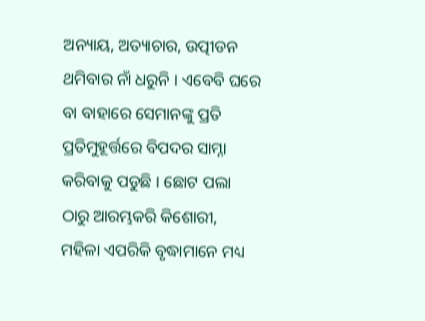ଅନ୍ୟାୟ, ଅତ୍ୟାଚାର, ଉତ୍ପୀଡନ ଥମିବାର ନାଁ ଧରୁନି । ଏବେବି ଘରେ ବା ବାହାରେ ସେମାନଙ୍କୁ ପ୍ରତି ପ୍ରତିମୁହୂର୍ତ୍ତରେ ବିପଦର ସାମ୍ନା କରିବାକୁ ପଡୁଛି । ଛୋଟ ପଲା ଠାରୁ ଆରମ୍ଭକରି କିଶୋରୀ, ମହିଳା ଏପରିକି ବୃଦ୍ଧାମାନେ ମଧ୍ୟ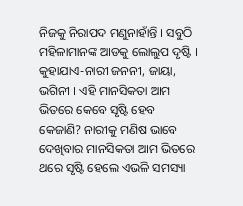ନିଜକୁ ନିରାପଦ ମଣୁନାହାଁନ୍ତି । ସବୁଠି ମହିଳାମାନଙ୍କ ଆଡକୁ ଲୋଲୁପ ଦୃଷ୍ଟି । କୁହାଯାଏ-ନାରୀ ଜନନୀ, ଜାୟା, ଭଗିନୀ । ଏହି ମାନସିକତା ଆମ ଭିତରେ କେବେ ସୃଷ୍ଟି ହେବ କେଜାଣି? ନାରୀକୁ ମଣିଷ ଭାବେ ଦେଖିବାର ମାନସିକତା ଆମ ଭିତରେ ଥରେ ସୃଷ୍ଟି ହେଲେ ଏଭଳି ସମସ୍ୟା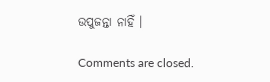ଉପୁଜନ୍ତା ନାହିଁ ।

Comments are closed.